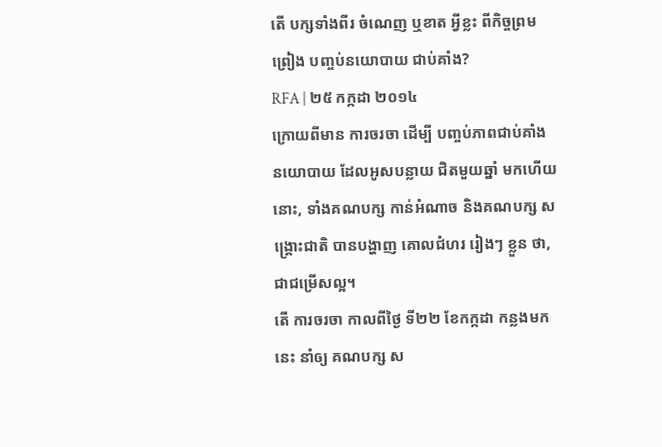តើ បក្សទាំងពីរ ចំណេញ ឬខាត អ្វីខ្លះ ពីកិច្ចព្រមព្រៀង បញ្ចប់នយោបាយ ជាប់គាំង?
RFA | ២៥ កក្កដា ២០១៤
ក្រោយពីមាន ការចរចា ដើម្បី បញ្ចប់ភាពជាប់គាំង នយោបាយ ដែលអូសបន្លាយ ជិតមួយឆ្នាំ មកហើយនោះ, ទាំងគណបក្ស កាន់អំណាច និងគណបក្ស សង្គ្រោះជាតិ បានបង្ហាញ គោលជំហរ រៀងៗ ខ្លួន ថា, ជាជម្រើសល្អ។
តើ ការចរចា កាលពីថ្ងៃ ទី២២ ខែកក្កដា កន្លងមកនេះ នាំឲ្យ គណបក្ស ស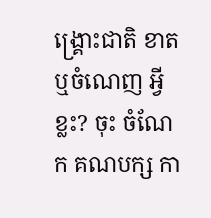ង្គ្រោះជាតិ ខាត ឬចំណេញ អ្វីខ្លះ? ចុះ ចំណែក គណបក្ស កា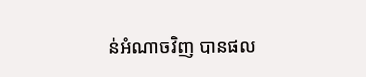ន់អំណាចវិញ បានផល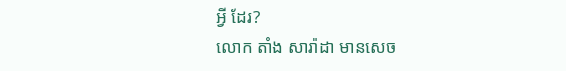អ្វី ដែរ?
លោក តាំង សារ៉ាដា មានសេច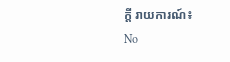ក្តី រាយការណ៍៖
No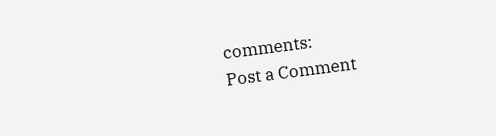comments:
Post a Comment